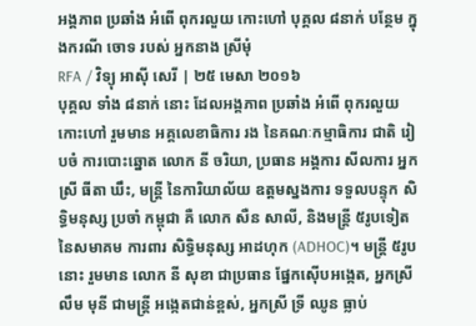អង្គភាព ប្រឆាំង អំពើ ពុករលួយ កោះហៅ បុគ្គល ៨នាក់ បន្ថែម ក្នុងករណី ចោទ របស់ អ្នកនាង ស្រីមុំ
RFA / វិទ្យុ អាស៊ី សេរី | ២៥ មេសា ២០១៦
បុគ្គល ទាំង ៨នាក់ នោះ ដែលអង្គភាព ប្រឆាំង អំពើ ពុករលួយ កោះហៅ រួមមាន អគ្គលេខាធិការ រង នៃគណៈកម្មាធិការ ជាតិ រៀបចំ ការបោះឆ្នោត លោក នី ចរិយា, ប្រធាន អង្គការ សីលការ អ្នកស្រី ធីតា ឃឹះ, មន្ត្រី នៃការិយាល័យ ឧត្ដមស្នងការ ទទួលបន្ទុក សិទ្ធិមនុស្ស ប្រចាំ កម្ពុជា គឺ លោក សឺន សាលី, និងមន្ត្រី ៥រូបទៀត នៃសមាគម ការពារ សិទ្ធិមនុស្ស អាដហុក (ADHOC)។ មន្ត្រី ៥រូប នោះ រួមមាន លោក នី សុខា ជាប្រធាន ផ្នែកស៊ើបអង្កេត, អ្នកស្រី លឹម មុនី ជាមន្ត្រី អង្កេតជាន់ខ្ពស់, អ្នកស្រី ទ្រី ឈូន ធ្លាប់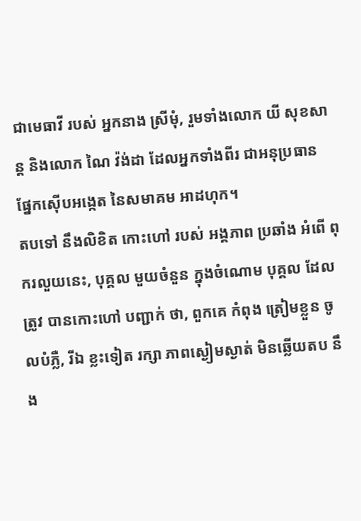ជាមេធាវី របស់ អ្នកនាង ស្រីមុំ, រួមទាំងលោក យី សុខសាន្ត និងលោក ណៃ វ៉ង់ដា ដែលអ្នកទាំងពីរ ជាអនុប្រធាន ផ្នែកស៊ើបអង្កេត នៃសមាគម អាដហុក។
តបទៅ នឹងលិខិត កោះហៅ របស់ អង្គភាព ប្រឆាំង អំពើ ពុករលួយនេះ, បុគ្គល មួយចំនួន ក្នុងចំណោម បុគ្គល ដែលត្រូវ បានកោះហៅ បញ្ជាក់ ថា, ពួកគេ កំពុង ត្រៀមខ្លួន ចូលបំភ្លឺ, រីឯ ខ្លះទៀត រក្សា ភាពស្ងៀមស្ងាត់ មិនឆ្លើយតប នឹង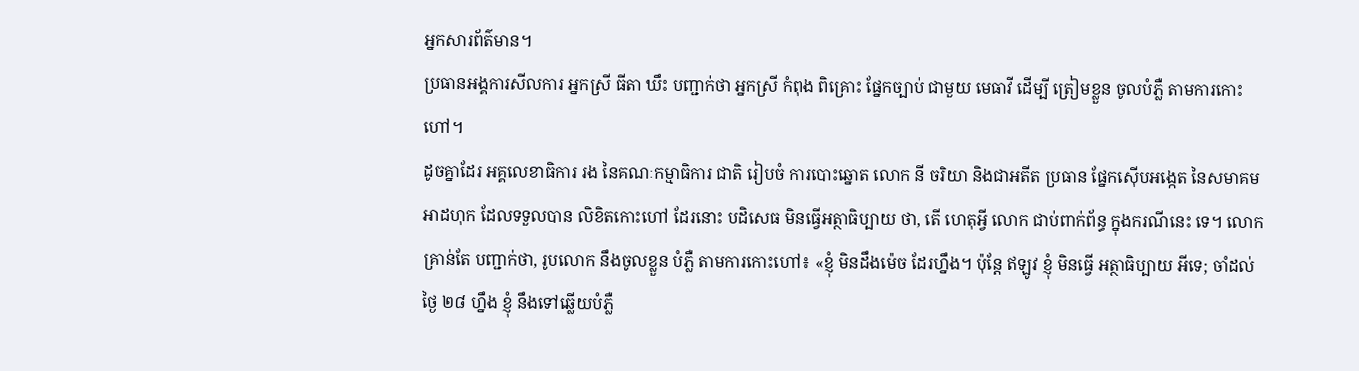អ្នកសារព័ត៌មាន។
ប្រធានអង្គការសីលការ អ្នកស្រី ធីតា ឃឹះ បញ្ជាក់ថា អ្នកស្រី កំពុង ពិគ្រោះ ផ្នែកច្បាប់ ជាមួយ មេធាវី ដើម្បី ត្រៀមខ្លួន ចូលបំភ្លឺ តាមការកោះហៅ។
ដូចគ្នាដែរ អគ្គលេខាធិការ រង នៃគណៈកម្មាធិការ ជាតិ រៀបចំ ការបោះឆ្នោត លោក នី ចរិយា និងជាអតីត ប្រធាន ផ្នែកស៊ើបអង្កេត នៃសមាគម អាដហុក ដែលទទួលបាន លិខិតកោះហៅ ដែរនោះ បដិសេធ មិនធ្វើអត្ថាធិប្បាយ ថា, តើ ហេតុអ្វី លោក ជាប់ពាក់ព័ន្ធ ក្នុងករណីនេះ ទេ។ លោក គ្រាន់តែ បញ្ជាក់ថា, រូបលោក នឹងចូលខ្លួន បំភ្លឺ តាមការកោះហៅ៖ «ខ្ញុំ មិនដឹងម៉េច ដែរហ្នឹង។ ប៉ុន្តែ ឥឡូវ ខ្ញុំ មិនធ្វើ អត្ថាធិប្បាយ អីទេ; ចាំដល់ថ្ងៃ ២៨ ហ្នឹង ខ្ញុំ នឹងទៅឆ្លើយបំភ្លឺ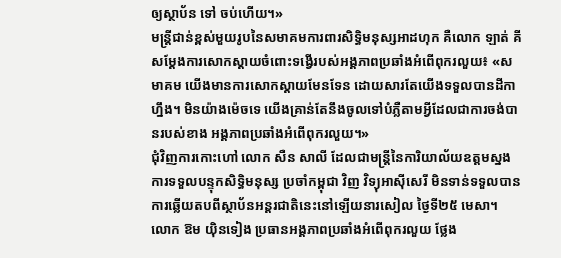ឲ្យស្ថាប័ន ទៅ ចប់ហើយ។»
មន្ត្រីជាន់ខ្ពស់មួយរូបនៃសមាគមការពារសិទ្ធិមនុស្សអាដហុក គឺលោក ឡាត់ គី សម្ដែងការសោកស្ដាយចំពោះទង្វើរបស់អង្គភាពប្រឆាំងអំពើពុករលួយ៖ «សមាគម យើងមានការសោកស្ដាយមែនទែន ដោយសារតែយើងទទួលបានដីកាហ្នឹង។ មិនយ៉ាងម៉េចទេ យើងគ្រាន់តែនឹងចូលទៅបំភ្លឺតាមអ្វីដែលជាការចង់បានរបស់ខាង អង្គភាពប្រឆាំងអំពើពុករលួយ។»
ជុំវិញការកោះហៅ លោក សឺន សាលី ដែលជាមន្ត្រីនៃការិយាល័យឧត្ដមស្នងការទទួលបន្ទុកសិទ្ធិមនុស្ស ប្រចាំកម្ពុជា វិញ វិទ្យុអាស៊ីសេរី មិនទាន់ទទួលបានការឆ្លើយតបពីស្ថាប័នអន្តរជាតិនេះនៅឡើយនារសៀល ថ្ងៃទី២៥ មេសា។
លោក ឱម យ៉ិនទៀង ប្រធានអង្គភាពប្រឆាំងអំពើពុករលួយ ថ្លែង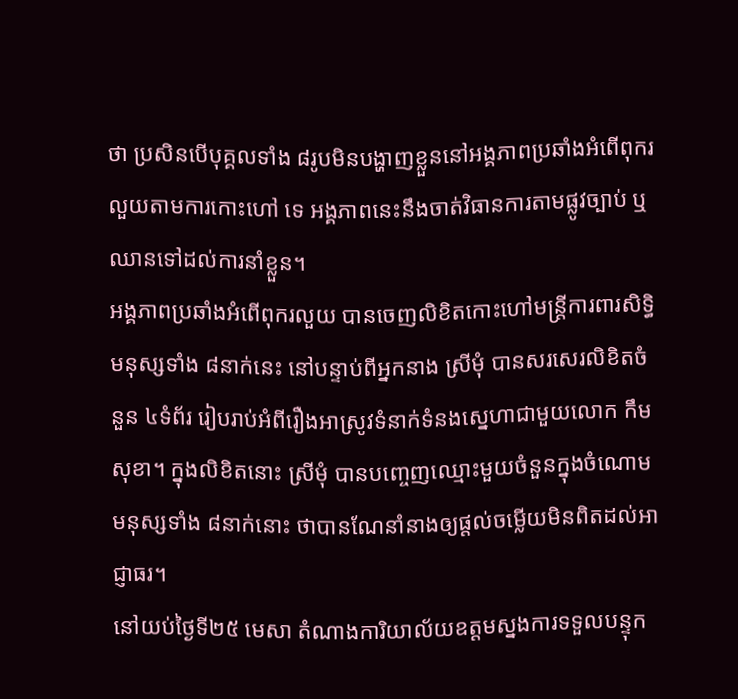ថា ប្រសិនបើបុគ្គលទាំង ៨រូបមិនបង្ហាញខ្លួននៅអង្គភាពប្រឆាំងអំពើពុករលួយតាមការកោះហៅ ទេ អង្គភាពនេះនឹងចាត់វិធានការតាមផ្លូវច្បាប់ ឬឈានទៅដល់ការនាំខ្លួន។
អង្គភាពប្រឆាំងអំពើពុករលួយ បានចេញលិខិតកោះហៅមន្ត្រីការពារសិទ្ធិមនុស្សទាំង ៨នាក់នេះ នៅបន្ទាប់ពីអ្នកនាង ស្រីមុំ បានសរសេរលិខិតចំនួន ៤ទំព័រ រៀបរាប់អំពីរឿងអាស្រូវទំនាក់ទំនងស្នេហាជាមួយលោក កឹម សុខា។ ក្នុងលិខិតនោះ ស្រីមុំ បានបញ្ចេញឈ្មោះមួយចំនួនក្នុងចំណោមមនុស្សទាំង ៨នាក់នោះ ថាបានណែនាំនាងឲ្យផ្ដល់ចម្លើយមិនពិតដល់អាជ្ញាធរ។
នៅយប់ថ្ងៃទី២៥ មេសា តំណាងការិយាល័យឧត្ដមស្នងការទទួលបន្ទុក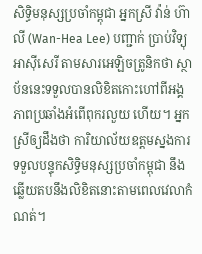សិទ្ធិមនុស្សប្រចាំកម្ពុជា អ្នកស្រី វ៉ាន់ ហ៊ាលី (Wan-Hea Lee) បញ្ជាក់ ប្រាប់វិទ្យុអាស៊ីសេរី តាមសារអេឡិចត្រូនិកថា ស្ថាប័ននេះទទួលបានលិខិតកោះហៅពីអង្គភាពប្រឆាំងអំពើពុករលួយ ហើយ។ អ្នកស្រីឲ្យដឹងថា ការិយាល័យឧត្ដមស្នងការទទួលបន្ទុកសិទ្ធិមនុស្សប្រចាំកម្ពុជា នឹងឆ្លើយតបនឹងលិខិតនោះតាមពេលវេលាកំណត់។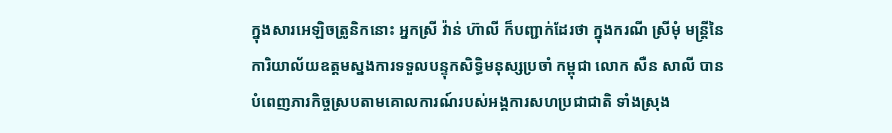ក្នុងសារអេឡិចត្រូនិកនោះ អ្នកស្រី វ៉ាន់ ហ៊ាលី ក៏បញ្ជាក់ដែរថា ក្នុងករណី ស្រីមុំ មន្ត្រីនៃការិយាល័យឧត្ដមស្នងការទទួលបន្ទុកសិទ្ធិមនុស្សប្រចាំ កម្ពុជា លោក សឺន សាលី បានបំពេញភារកិច្ចស្របតាមគោលការណ៍របស់អង្គការសហប្រជាជាតិ ទាំងស្រុង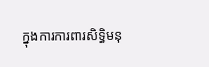ក្នុងការការពារសិទ្ធិមនុ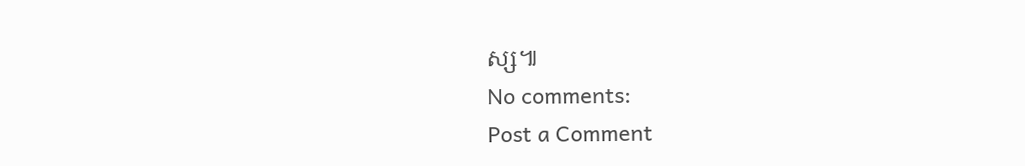ស្ស៕
No comments:
Post a Comment